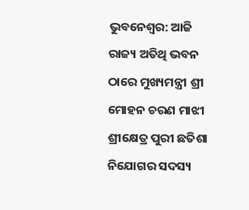ଭୁବନେଶ୍ୱର: ଆଜି ରାଜ୍ୟ ଅତିଥି ଭବନ ଠାରେ ମୁଖ୍ୟମନ୍ତ୍ରୀ ଶ୍ରୀ ମୋହନ ଚରଣ ମାଝୀ ଶ୍ରୀକ୍ଷେତ୍ର ପୁରୀ ଛତିଶା ନିଯୋଗର ସଦସ୍ୟ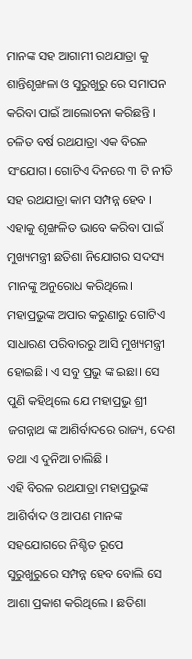ମାନଙ୍କ ସହ ଆଗାମୀ ରଥଯାତ୍ରା କୁ ଶାନ୍ତିଶୃଙ୍ଖଳା ଓ ସୁରୁଖୁରୁ ରେ ସମାପନ କରିବା ପାଇଁ ଆଲୋଚନା କରିଛନ୍ତି । ଚଳିତ ବର୍ଷ ରଥଯାତ୍ରା ଏକ ବିରଳ ସଂଯୋଗ। ଗୋଟିଏ ଦିନରେ ୩ ଟି ନୀତି ସହ ରଥଯାତ୍ରା କାମ ସମ୍ପନ୍ନ ହେବ । ଏହାକୁ ଶୃଙ୍ଖଳିତ ଭାବେ କରିବା ପାଇଁ ମୁଖ୍ୟମନ୍ତ୍ରୀ ଛତିଶା ନିଯୋଗର ସଦସ୍ୟ ମାନଙ୍କୁ ଅନୁରୋଧ କରିଥିଲେ। ମହାପ୍ରଭୁଙ୍କ ଅପାର କରୁଣାରୁ ଗୋଟିଏ ସାଧାରଣ ପରିବାରରୁ ଆସି ମୁଖ୍ୟମନ୍ତ୍ରୀ ହୋଇଛି। ଏ ସବୁ ପ୍ରଭୁ ଙ୍କ ଇଛା। ସେ ପୁଣି କହିଥିଲେ ଯେ ମହାପ୍ରଭୁ ଶ୍ରୀ ଜଗନ୍ନାଥ ଙ୍କ ଆଶିର୍ବାଦରେ ରାଜ୍ୟ, ଦେଶ ତଥା ଏ ଦୁନିଆ ଚାଲିଛି ।
ଏହି ବିରଳ ରଥଯାତ୍ରା ମହାପ୍ରଭୁଙ୍କ ଆଶିର୍ବାଦ ଓ ଆପଣ ମାନଙ୍କ ସହଯୋଗରେ ନିଶ୍ଚିତ ରୂପେ ସୁରୁଖୁରୁରେ ସମ୍ପନ୍ନ ହେବ ବୋଲି ସେ ଆଶା ପ୍ରକାଶ କରିଥିଲେ । ଛତିଶା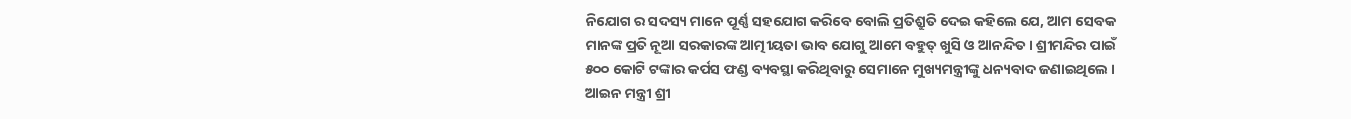ନିଯୋଗ ର ସଦସ୍ୟ ମାନେ ପୂର୍ଣ୍ଣ ସହଯୋଗ କରିବେ ବୋଲି ପ୍ରତିଶ୍ରୁତି ଦେଇ କହିଲେ ଯେ, ଆମ ସେବକ ମାନଙ୍କ ପ୍ରତି ନୂଆ ସରକାରଙ୍କ ଆତ୍ମୀୟତା ଭାବ ଯୋଗୁ ଆମେ ବହୁତ୍ ଖୁସି ଓ ଆନନ୍ଦିତ। ଶ୍ରୀମନ୍ଦିର ପାଇଁ ୫୦୦ କୋଟି ଟଙ୍କାର କର୍ପସ ଫଣ୍ଡ ବ୍ୟବସ୍ଥା କରିଥିବାରୁ ସେମାନେ ମୁଖ୍ୟମନ୍ତ୍ରୀଙ୍କୁ ଧନ୍ୟବାଦ ଜଣାଇଥିଲେ । ଆଇନ ମନ୍ତ୍ରୀ ଶ୍ରୀ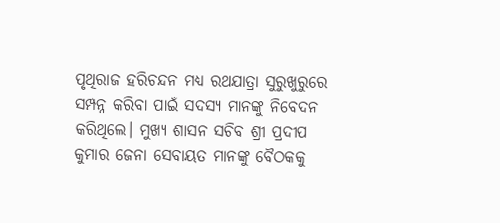ପୃଥିରାଜ ହରିଚନ୍ଦନ ମଧ୍ଯ ରଥଯାତ୍ରା ସୁରୁଖୁରୁରେ ସମ୍ପନ୍ନ କରିବା ପାଇଁ ସଦସ୍ୟ ମାନଙ୍କୁ ନିବେଦନ କରିଥିଲେ। ମୁଖ୍ୟ ଶାସନ ସଚିବ ଶ୍ରୀ ପ୍ରଦୀପ କୁମାର ଜେନା ସେବାୟତ ମାନଙ୍କୁ ବୈଠକକୁ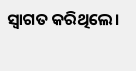ସ୍ବାଗତ କରିଥିଲେ।